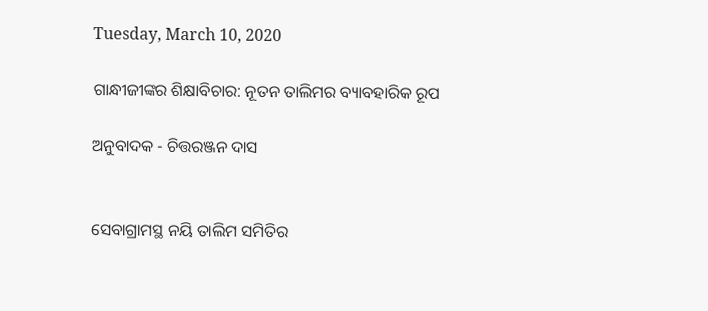Tuesday, March 10, 2020

ଗାନ୍ଧୀଜୀଙ୍କର ଶିକ୍ଷାବିଚାର: ନୂତନ ତାଲିମର ବ୍ୟାବହାରିକ ରୂପ

ଅନୁବାଦକ - ଚିତ୍ତରଞ୍ଜନ ଦାସ


ସେବାଗ୍ରାମସ୍ଥ ନୟି ତାଲିମ ସମିତିର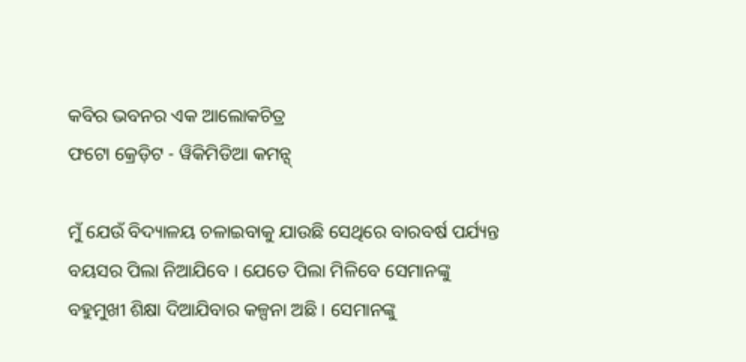କବିର ଭବନର ଏକ ଆଲୋକଚିତ୍ର
ଫଟୋ କ୍ରେଡ଼ିଟ - ୱିକିମିଡିଆ କମନ୍ସ୍

ମୁଁ ଯେଉଁ ବିଦ୍ୟାଳୟ ଚଳାଇବାକୁ ଯାଉଛି ସେଥିରେ ବାରବର୍ଷ ପର୍ଯ୍ୟନ୍ତ ବୟସର ପିଲା ନିଆଯିବେ । ଯେତେ ପିଲା ମିଳିବେ ସେମାନଙ୍କୁ ବହୁମୁଖୀ ଶିକ୍ଷା ଦିଆଯିବାର କଳ୍ପନା ଅଛି । ସେମାନଙ୍କୁ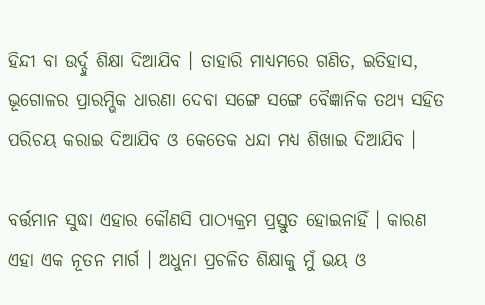ହିନ୍ଦୀ ବା ଉର୍ଦ୍ଦୁ ଶିକ୍ଷା ଦିଆଯିବ । ତାହାରି ମାଧ୍ୟମରେ ଗଣିତ, ଇତିହାସ, ଭୂଗୋଳର ପ୍ରାରମ୍ଭିକ ଧାରଣା ଦେବା ସଙ୍ଗେ ସଙ୍ଗେ ବୈଜ୍ଞାନିକ ତଥ୍ୟ ସହିତ ପରିଚୟ କରାଇ ଦିଆଯିବ ଓ କେତେକ ଧନ୍ଦା ମଧ୍ୟ ଶିଖାଇ ଦିଆଯିବ ।

ବର୍ତ୍ତମାନ ସୁଦ୍ଧା ଏହାର କୌଣସି ପାଠ୍ୟକ୍ରମ ପ୍ରସ୍ତୁତ ହୋଇନାହିଁ । କାରଣ ଏହା ଏକ ନୂତନ ମାର୍ଗ । ଅଧୁନା ପ୍ରଚଳିତ ଶିକ୍ଷାକୁ ମୁଁ ଭୟ ଓ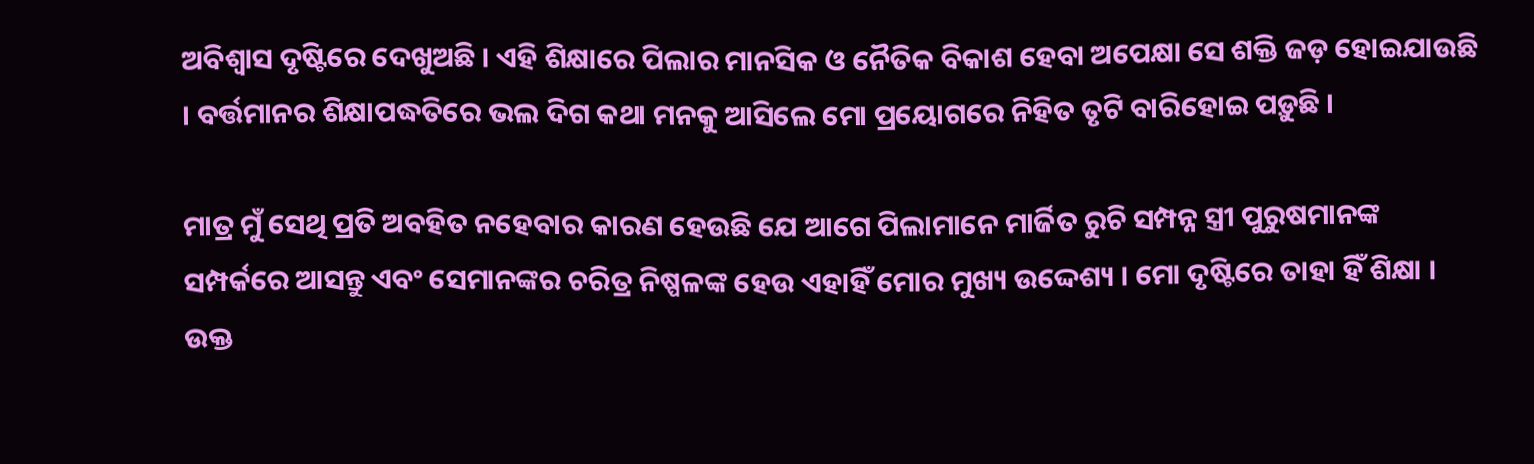ଅବିଶ୍ୱାସ ଦୃଷ୍ଟିରେ ଦେଖୁଅଛି । ଏହି ଶିକ୍ଷାରେ ପିଲାର ମାନସିକ ଓ ନୈତିକ ବିକାଶ ହେବା ଅପେକ୍ଷା ସେ ଶକ୍ତି ଜଡ଼ ହୋଇଯାଉଛି । ବର୍ତ୍ତମାନର ଶିକ୍ଷାପଦ୍ଧତିରେ ଭଲ ଦିଗ କଥା ମନକୁ ଆସିଲେ ମୋ ପ୍ରୟୋଗରେ ନିହିତ ତୃଟି ବାରିହୋଇ ପଡ଼ୁଛି ।

ମାତ୍ର ମୁଁ ସେଥି ପ୍ରତି ଅବହିତ ନହେବାର କାରଣ ହେଉଛି ଯେ ଆଗେ ପିଲାମାନେ ମାର୍ଜିତ ରୁଚି ସମ୍ପନ୍ନ ସ୍ତ୍ରୀ ପୁରୁଷମାନଙ୍କ ସମ୍ପର୍କରେ ଆସନ୍ତୁ ଏବଂ ସେମାନଙ୍କର ଚରିତ୍ର ନିଷ୍ପଳଙ୍କ ହେଉ ଏହାହିଁ ମୋର ମୁଖ୍ୟ ଉଦ୍ଦେଶ୍ୟ । ମୋ ଦୃଷ୍ଟିରେ ତାହା ହିଁ ଶିକ୍ଷା । ଉକ୍ତ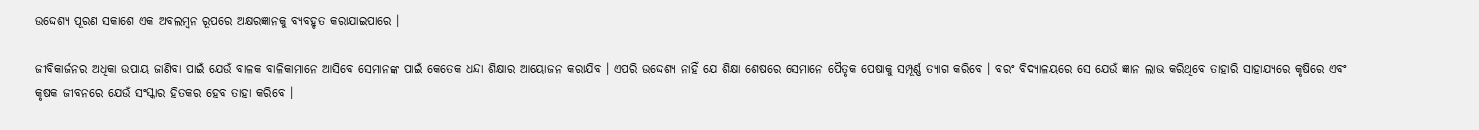ଉଦ୍ଦେଶ୍ୟ ପୂରଣ ସକାଶେ ଏକ ଅବଲମ୍ୱନ ରୂପରେ ଅକ୍ଷରଜ୍ଞାନକୁ ବ୍ୟବହୃତ କରାଯାଇପାରେ ।

ଜୀବିକାର୍ଜନର ଅଧିକା ଉପାୟ ଜାଣିବା ପାଇଁ ଯେଉଁ ବାଳକ ବାଳିକାମାନେ ଆସିବେ ସେମାନଙ୍କ ପାଇଁ କେତେକ ଧନ୍ଦା ଶିକ୍ଷାର ଆୟୋଜନ କରାଯିବ । ଏପରି ଉଦ୍ଦେଶ୍ୟ ନାହିଁ ଯେ ଶିକ୍ଷା ଶେଷରେ ସେମାନେ ପୈତୃକ ପେଷାକୁ ସମ୍ପୂର୍ଣ୍ଣ ତ୍ୟାଗ କରିବେ । ବରଂ ବିଦ୍ୟାଳୟରେ ସେ ଯେଉଁ ଜ୍ଞାନ ଲାଭ କରିଥିବେ ତାହାରି ସାହାଯ୍ୟରେ କୃଷିରେ ଏବଂ କୃଷକ ଜୀବନରେ ଯେଉଁ ସଂସ୍କାର ହିତକର ହେବ ତାହା କରିବେ ।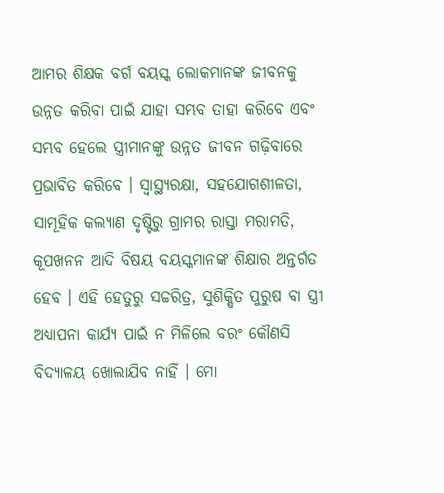ଆମର ଶିକ୍ଷକ ବର୍ଗ ବୟସ୍କ ଲୋକମାନଙ୍କ ଜୀବନକୁ ଉନ୍ନତ କରିବା ପାଇଁ ଯାହା ସମ୍ଭବ ତାହା କରିବେ ଏବଂ ସମ୍ଭବ ହେଲେ ସ୍ତ୍ରୀମାନଙ୍କୁ ଉନ୍ନତ ଜୀବନ ଗଢ଼ିବାରେ ପ୍ରଭାବିତ କରିବେ । ସ୍ୱାସ୍ଥ୍ୟରକ୍ଷା, ସହଯୋଗଶୀଳତା, ସାମୂହିକ କଲ୍ୟାଣ ଦୃଷ୍ଟିରୁ ଗ୍ରାମର ରାସ୍ତା ମରାମତି, କୂପଖନନ ଆଦି ବିଷୟ ବୟସ୍କମାନଙ୍କ ଶିକ୍ଷାର ଅନ୍ତର୍ଗତ ହେବ । ଏହି ହେତୁରୁ ସଚ୍ଚରିତ୍ର, ସୁଶିକ୍ଷିତ ପୁରୁଷ ବା ସ୍ତ୍ରୀ ଅଧ୍ୟାପନା କାର୍ଯ୍ୟ ପାଇଁ ନ ମିଳିଲେ ବରଂ କୌଣସି ବିଦ୍ୟାଳୟ ଖୋଲାଯିବ ନାହିଁ । ମୋ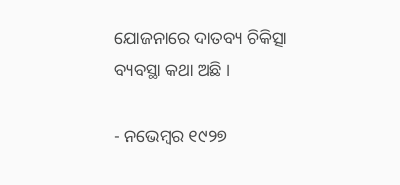ଯୋଜନାରେ ଦାତବ୍ୟ ଚିକିତ୍ସା ବ୍ୟବସ୍ଥା କଥା ଅଛି ।

- ନଭେମ୍ୱର ୧୯୨୭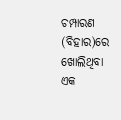ଚମ୍ପାରଣ (ବିହାର)ରେ ଖୋଲିଥିବା ଏକ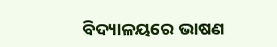ବିଦ୍ୟାଳୟରେ ଭାଷଣ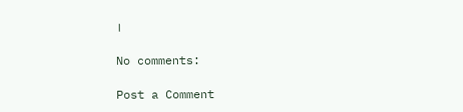।

No comments:

Post a Comment